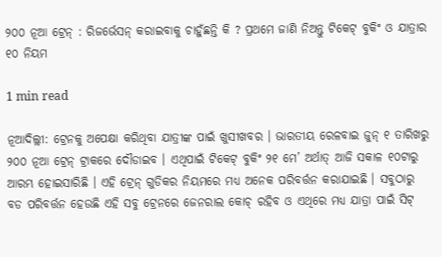୨୦୦ ନୂଆ ଟ୍ରେନ୍ : ରିଜର୍ଭେସନ୍ କରାଇବାକୁ ଚାହୁଁଛନ୍ତି କି ? ପ୍ରଥମେ ଜାଣି ନିଅନ୍ତୁ ଟିକେଟ୍ ବୁକିଂ ଓ ଯାତ୍ରାର ୧୦ ନିୟମ

1 min read

ନୂଆଦିଲ୍ଲୀ: ଟ୍ରେନକୁ ଅପେକ୍ଷା କରିଥିବା ଯାତ୍ରୀଙ୍କ ପାଇଁ ଖୁସୀଖବର । ଭାରତୀୟ ରେଳବାଇ ଜୁନ୍ ୧ ତାରିଖରୁ ୨୦୦ ନୂଆ ଟ୍ରେନ୍ ଟ୍ରାକରେ ଦୌଡାଇବ । ଏଥିପାଇଁ ଟିକେଟ୍ ବୁକିଂ ୨୧ ମେ’ ଅର୍ଥାତ୍ ଆଜି ସକାଳ ୧୦ଟାରୁ ଆରମ୍ଭ ହୋଇସାରିଛି । ଏହି ଟ୍ରେନ୍ ଗୁଡିକର ନିୟମରେ ମଧ୍ୟ ଅନେକ ପରିବର୍ତ୍ତନ କରାଯାଇଛି । ସବୁଠାରୁ ବଡ ପରିବର୍ତ୍ତନ ହେଉଛି ଏହି ସବୁ ଟ୍ରେନରେ ଜେନରାଲ କୋଚ୍ ରହିବ ଓ ଏଥିରେ ମଧ୍ୟ ଯାତ୍ରା ପାଇଁ ସିଟ୍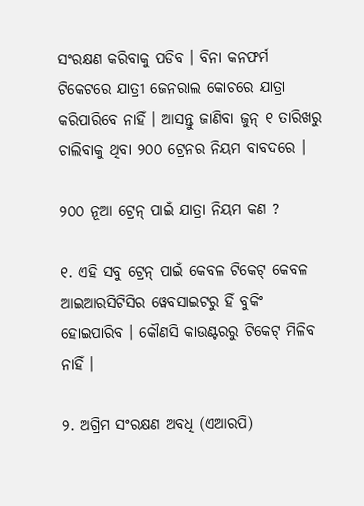ସଂରକ୍ଷଣ କରିବାକୁ ପଡିବ । ବିନା କନଫର୍ମ ଟିକେଟରେ ଯାତ୍ରୀ ଜେନରାଲ କୋଚରେ ଯାତ୍ରା କରିପାରିବେ ନାହିଁ । ଆସନ୍ତୁ ଜାଣିବା ଜୁନ୍ ୧ ତାରିଖରୁ ଚାଲିବାକୁ ଥିବା ୨୦୦ ଟ୍ରେନର ନିୟମ ବାବଦରେ ।

୨୦୦ ନୂଆ ଟ୍ରେନ୍ ପାଇଁ ଯାତ୍ରା ନିୟମ କଣ ?

୧. ଏହି ସବୁ ଟ୍ରେନ୍ ପାଇଁ କେବଳ ଟିକେଟ୍ କେବଳ ଆଇଆରସିଟିସିର ୱେବସାଇଟରୁ ହିଁ ବୁକିଂ ହୋଇପାରିବ । କୌଣସି କାଉଣ୍ଟରରୁ ଟିକେଟ୍ ମିଳିବ ନାହିଁ ।

୨. ଅଗ୍ରିମ ସଂରକ୍ଷଣ ଅବଧି (ଏଆରପି)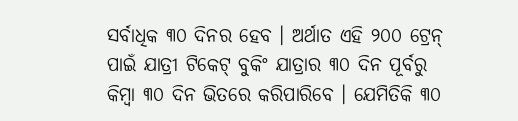ସର୍ବାଧିକ ୩୦ ଦିନର ହେବ । ଅର୍ଥାତ ଏହି ୨୦୦ ଟ୍ରେନ୍ ପାଇଁ ଯାତ୍ରୀ ଟିକେଟ୍ ବୁକିଂ ଯାତ୍ରାର ୩୦ ଦିନ ପୂର୍ବରୁ କିମ୍ବା ୩୦ ଦିନ ଭିତରେ କରିପାରିବେ । ଯେମିତିକି ୩୦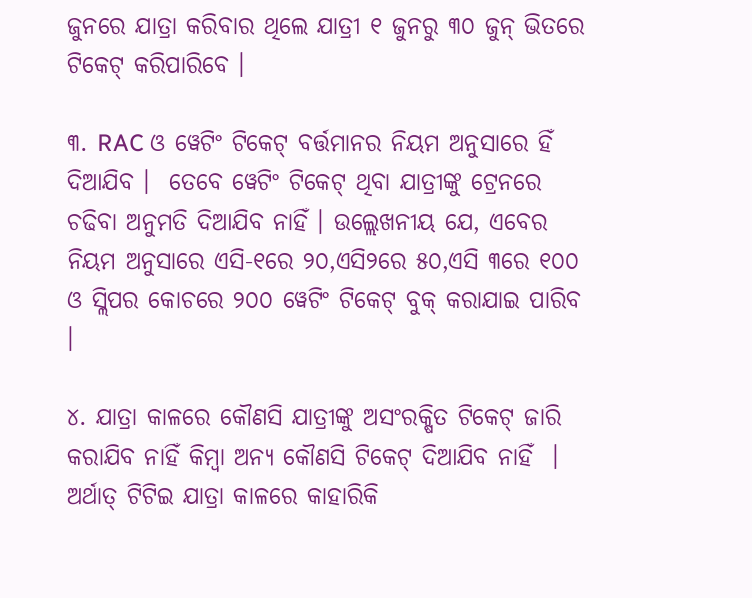ଜୁନରେ ଯାତ୍ରା କରିବାର ଥିଲେ ଯାତ୍ରୀ ୧ ଜୁନରୁ ୩୦ ଜୁନ୍ ଭିତରେ ଟିକେଟ୍ କରିପାରିବେ ।

୩. RAC ଓ ୱେଟିଂ ଟିକେଟ୍ ବର୍ତ୍ତମାନର ନିୟମ ଅନୁସାରେ ହିଁ ଦିଆଯିବ ।  ତେବେ ୱେଟିଂ ଟିକେଟ୍ ଥିବା ଯାତ୍ରୀଙ୍କୁ ଟ୍ରେନରେ ଚଢିବା ଅନୁମତି ଦିଆଯିବ ନାହିଁ । ଉଲ୍ଲେଖନୀୟ ଯେ, ଏବେର ନିୟମ ଅନୁସାରେ ଏସି-୧ରେ ୨୦,ଏସି୨ରେ ୫୦,ଏସି ୩ରେ ୧୦୦ ଓ ସ୍ଲିପର କୋଚରେ ୨୦୦ ୱେଟିଂ ଟିକେଟ୍ ବୁକ୍ କରାଯାଇ ପାରିବ ।

୪. ଯାତ୍ରା କାଳରେ କୌଣସି ଯାତ୍ରୀଙ୍କୁ ଅସଂରକ୍ଷିତ ଟିକେଟ୍ ଜାରି କରାଯିବ ନାହିଁ କିମ୍ବା ଅନ୍ୟ କୌଣସି ଟିକେଟ୍ ଦିଆଯିବ ନାହିଁ  । ଅର୍ଥାତ୍ ଟିଟିଇ ଯାତ୍ରା କାଳରେ କାହାରିକି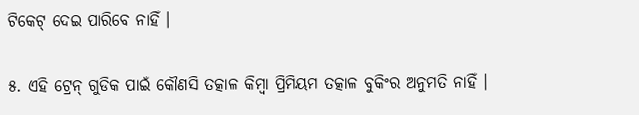ଟିକେଟ୍ ଦେଇ ପାରିବେ ନାହିଁ ।

୫. ଏହି ଟ୍ରେନ୍ ଗୁଡିକ ପାଇଁ କୌଣସି ତତ୍କାଳ କିମ୍ବା ପ୍ରିମିୟମ ତତ୍କାଳ ବୁକିଂର ଅନୁମତି ନାହିଁ ।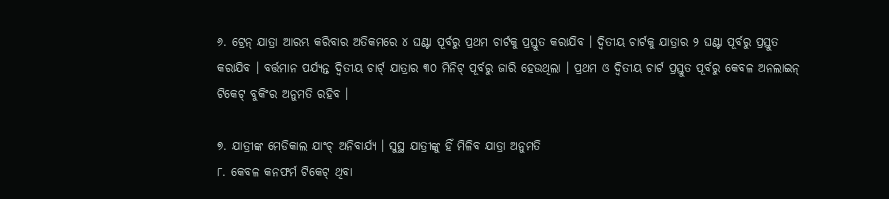୬. ଟ୍ରେନ୍ ଯାତ୍ରା ଆରମ୍ଭ କରିବାର ଅତିକମରେ ୪ ଘଣ୍ଟା ପୂର୍ବରୁ ପ୍ରଥମ ଚାର୍ଟକୁ ପ୍ରସ୍ତୁତ କରାଯିବ । ଦ୍ୱିତୀୟ ଚାର୍ଟକୁ ଯାତ୍ରାର ୨ ଘଣ୍ଟା ପୂର୍ବରୁ ପ୍ରସ୍ତୁତ କରାଯିବ । ବର୍ତ୍ତମାନ ପର୍ଯ୍ୟନ୍ତ ଦ୍ୱିତୀୟ ଚାର୍ଟ୍ ଯାତ୍ରାର ୩୦ ମିନିଟ୍ ପୂର୍ବରୁ ଜାରି ହେଉଥିଲା । ପ୍ରଥମ ଓ ଦ୍ୱିତୀୟ ଚାର୍ଟ ପ୍ରସ୍ତୁତ ପୂର୍ବରୁ କେବଳ ଅନଲାଇନ୍ ଟିକେଟ୍ ବୁକିଂର ଅନୁମତି ରହିବ ।

୭. ଯାତ୍ରୀଙ୍କ ମେଡିକାଲ ଯାଂଚ୍ ଅନିବାର୍ଯ୍ୟ । ସୁସ୍ଥ ଯାତ୍ରୀଙ୍କୁ ହିଁ ମିଳିବ ଯାତ୍ରା ଅନୁମତି
୮. କେବଳ କନଫର୍ମ ଟିକେଟ୍ ଥିବା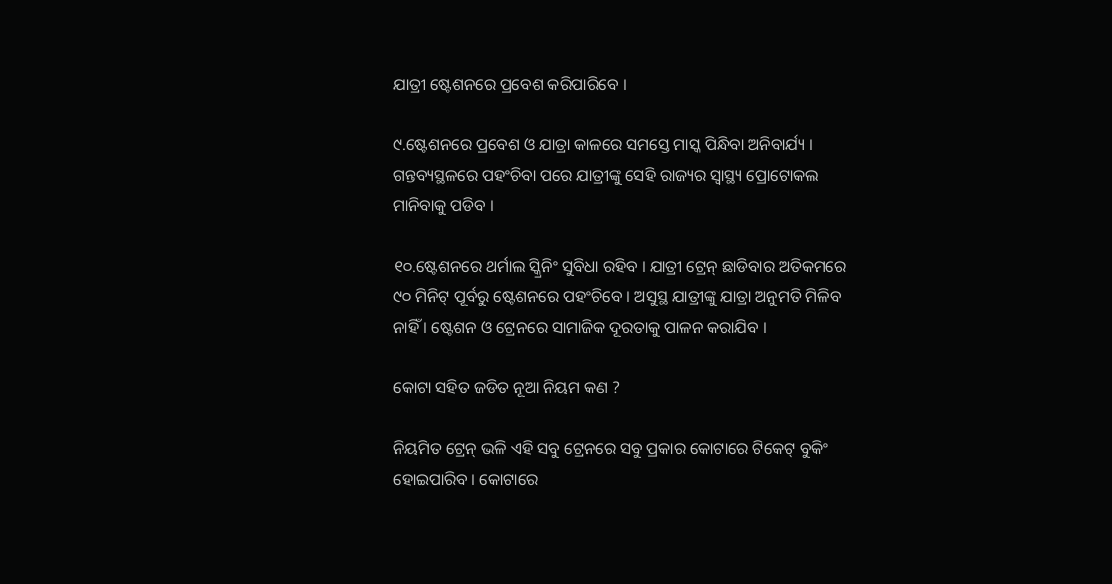ଯାତ୍ରୀ ଷ୍ଟେଶନରେ ପ୍ରବେଶ କରିପାରିବେ ।

୯.ଷ୍ଟେଶନରେ ପ୍ରବେଶ ଓ ଯାତ୍ରା କାଳରେ ସମସ୍ତେ ମାସ୍କ ପିନ୍ଧିବା ଅନିବାର୍ଯ୍ୟ । ଗନ୍ତବ୍ୟସ୍ଥଳରେ ପହଂଚିବା ପରେ ଯାତ୍ରୀଙ୍କୁ ସେହି ରାଜ୍ୟର ସ୍ୱାସ୍ଥ୍ୟ ପ୍ରୋଟୋକଲ ମାନିବାକୁ ପଡିବ ।

୧୦.ଷ୍ଟେଶନରେ ଥର୍ମାଲ ସ୍କ୍ରିନିଂ ସୁବିଧା ରହିବ । ଯାତ୍ରୀ ଟ୍ରେନ୍ ଛାଡିବାର ଅତିକମରେ ୯୦ ମିନିଟ୍ ପୂର୍ବରୁ ଷ୍ଟେଶନରେ ପହଂଚିବେ । ଅସୁସ୍ଥ ଯାତ୍ରୀଙ୍କୁ ଯାତ୍ରା ଅନୁମତି ମିଳିବ ନାହିଁ । ଷ୍ଟେଶନ ଓ ଟ୍ରେନରେ ସାମାଜିକ ଦୂରତାକୁ ପାଳନ କରାଯିବ ।

କୋଟା ସହିତ ଜଡିତ ନୂଆ ନିୟମ କଣ ?

ନିୟମିତ ଟ୍ରେନ୍ ଭଳି ଏହି ସବୁ ଟ୍ରେନରେ ସବୁ ପ୍ରକାର କୋଟାରେ ଟିକେଟ୍ ବୁକିଂ ହୋଇପାରିବ । କୋଟାରେ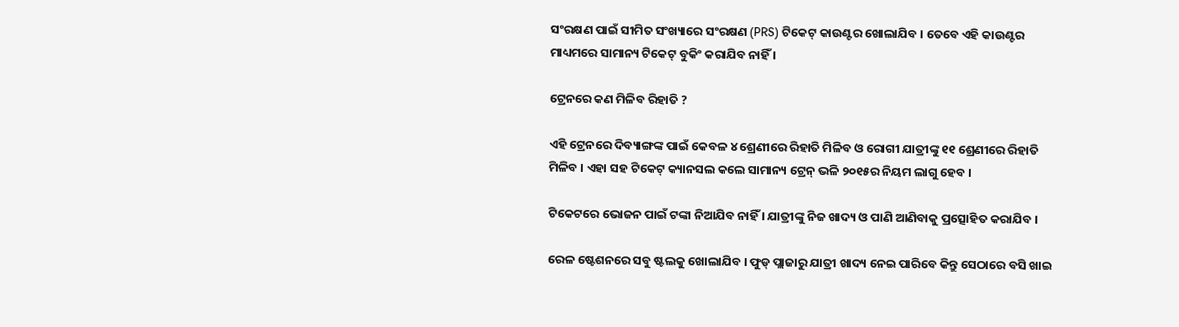ସଂରକ୍ଷଣ ପାଇଁ ସୀମିତ ସଂଖ୍ୟାରେ ସଂରକ୍ଷଣ (PRS) ଟିକେଟ୍ କାଉଣ୍ଟର ଖୋଲାଯିବ । ତେବେ ଏହି କାଉଣ୍ଟର ମାଧ୍ୟମରେ ସାମାନ୍ୟ ଟିକେଟ୍ ବୁକିଂ କରାଯିବ ନାହିଁ ।

ଟ୍ରେନରେ କଣ ମିଳିବ ରିହାତି ?

ଏହି ଟ୍ରେନରେ ଦିବ୍ୟାଙ୍ଗଙ୍କ ପାଇଁ କେବଳ ୪ ଶ୍ରେଣୀରେ ରିହାତି ମିଳିବ ଓ ରୋଗୀ ଯାତ୍ରୀଙ୍କୁ ୧୧ ଶ୍ରେଣୀରେ ରିହାତି ମିଳିବ । ଏହା ସହ ଟିକେଟ୍ କ୍ୟାନସଲ କଲେ ସାମାନ୍ୟ ଟ୍ରେନ୍ ଭଳି ୨୦୧୫ର ନିୟମ ଲାଗୁ ହେବ ।

ଟିକେଟରେ ଭୋଜନ ପାଇଁ ଟଙ୍କା ନିଆଯିବ ନାହିଁ । ଯାତ୍ରୀଙ୍କୁ ନିଜ ଖାଦ୍ୟ ଓ ପାଣି ଆଣିବାକୁ ପ୍ରତ୍ସୋହିତ କରାଯିବ ।

ରେଳ ଷ୍ଟେଶନରେ ସବୁ ଷ୍ଟଲକୁ ଖୋଲାଯିବ । ଫୁଡ୍ ପ୍ଲାଜାରୁ ଯାତ୍ରୀ ଖାଦ୍ୟ ନେଇ ପାରିବେ କିନ୍ତୁ ସେଠାରେ ବସି ଖାଇ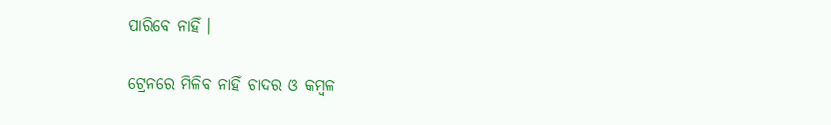ପାରିବେ ନାହିଁ ।

ଟ୍ରେନରେ ମିଳିବ ନାହିଁ ଚାଦର ଓ କମ୍ବଳ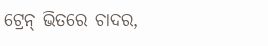ଟ୍ରେନ୍ ଭିତରେ ଚାଦର,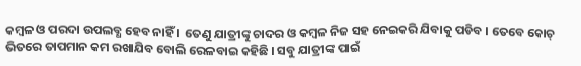କମ୍ବଳ ଓ ପରଦା ଉପଲବ୍ଧ ହେବ ନାହିଁ ।  ତେଣୁ ଯାତ୍ରୀଙ୍କୁ ଚାଦର ଓ କମ୍ବଳ ନିଜ ସହ ନେଇକରି ଯିବାକୁ ପଡିବ । ତେବେ କୋଚ୍ ଭିତରେ ତାପମାନ କମ ରଖାଯିବ ବୋଲି ରେଳବାଇ କହିଛି । ସବୁ ଯାତ୍ରୀଙ୍କ ପାଇଁ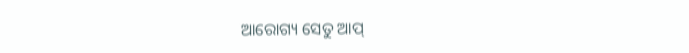ଆରୋଗ୍ୟ ସେତୁ ଆପ୍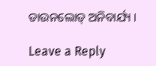ଡାଉନଲୋଡ୍ ଅନିବାର୍ଯ୍ୟ ।

Leave a Reply